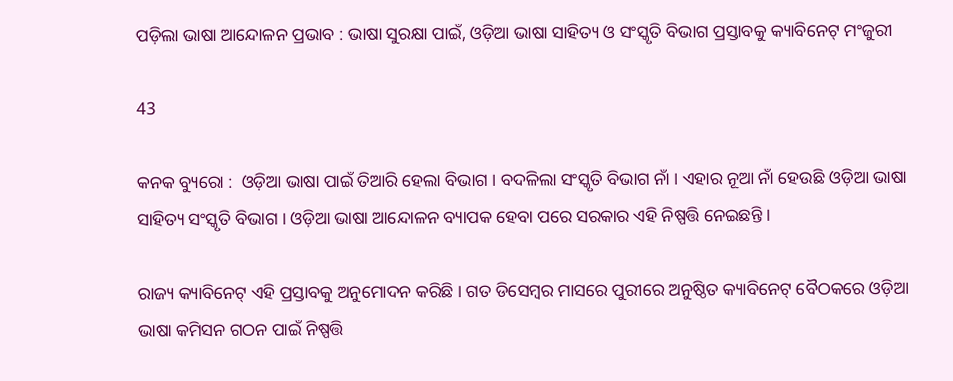ପଡ଼ିଲା ଭାଷା ଆନ୍ଦୋଳନ ପ୍ରଭାବ : ଭାଷା ସୁରକ୍ଷା ପାଇଁ, ଓଡ଼ିଆ ଭାଷା ସାହିତ୍ୟ ଓ ସଂସ୍କୃତି ବିଭାଗ ପ୍ରସ୍ତାବକୁ କ୍ୟାବିନେଟ୍ ମଂଜୁରୀ

43

କନକ ବ୍ୟୁରୋ :  ଓଡ଼ିଆ ଭାଷା ପାଇଁ ତିଆରି ହେଲା ବିଭାଗ । ବଦଳିଲା ସଂସ୍କୃତି ବିଭାଗ ନାଁ । ଏହାର ନୂଆ ନାଁ ହେଉଛି ଓଡ଼ିଆ ଭାଷା ସାହିତ୍ୟ ସଂସ୍କୃତି ବିଭାଗ । ଓଡ଼ିଆ ଭାଷା ଆନ୍ଦୋଳନ ବ୍ୟାପକ ହେବା ପରେ ସରକାର ଏହି ନିଷ୍ପତ୍ତି ନେଇଛନ୍ତି ।

ରାଜ୍ୟ କ୍ୟାବିନେଟ୍ ଏହି ପ୍ରସ୍ତାବକୁ ଅନୁମୋଦନ କରିଛି । ଗତ ଡିସେମ୍ବର ମାସରେ ପୁରୀରେ ଅନୁଷ୍ଠିତ କ୍ୟାବିନେଟ୍ ବୈଠକରେ ଓଡ଼ିଆ ଭାଷା କମିସନ ଗଠନ ପାଇଁ ନିଷ୍ପତ୍ତି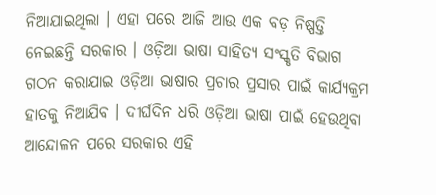ନିଆଯାଇଥିଲା । ଏହା ପରେ ଆଜି ଆଉ ଏକ ବଡ଼ ନିଷ୍ପତ୍ତି ନେଇଛନ୍ତି ସରକାର । ଓଡ଼ିଆ ଭାଷା ସାହିତ୍ୟ ସଂସ୍କୃତି ବିଭାଗ ଗଠନ କରାଯାଇ ଓଡ଼ିଆ ଭାଷାର ପ୍ରଚାର ପ୍ରସାର ପାଇଁ କାର୍ଯ୍ୟକ୍ରମ ହାତକୁ ନିଆଯିବ । ଦୀର୍ଘଦିନ ଧରି ଓଡ଼ିଆ ଭାଷା ପାଇଁ ହେଉଥିବା ଆନ୍ଦୋଳନ ପରେ ସରକାର ଏହି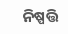ନିଷ୍ପତ୍ତି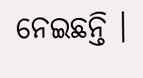ନେଇଛନ୍ତି ।